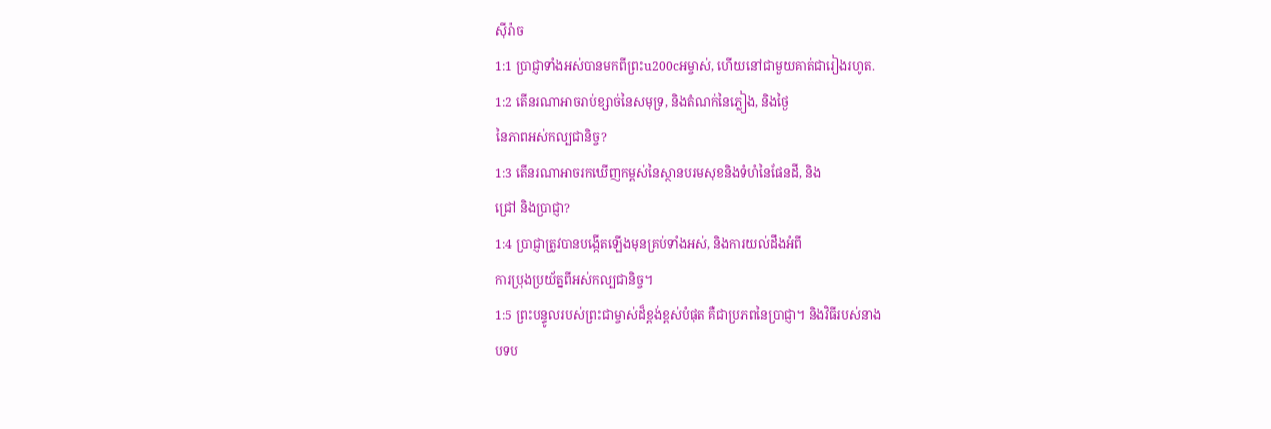ស៊ីរ៉ាច
1:1 ប្រាជ្ញាទាំងអស់បានមកពីព្រះu200cអម្ចាស់, ហើយនៅជាមួយគាត់ជារៀងរហូត.
1:2 តើនរណាអាចរាប់ខ្សាច់នៃសមុទ្រ, និងតំណក់នៃភ្លៀង, និងថ្ងៃ
នៃភាពអស់កល្បជានិច្ច?
1:3 តើនរណាអាចរកឃើញកម្ពស់នៃស្ថានបរមសុខនិងទំហំនៃផែនដី, និង
ជ្រៅ និងប្រាជ្ញា?
1:4 ប្រាជ្ញាត្រូវបានបង្កើតឡើងមុនគ្រប់ទាំងអស់, និងការយល់ដឹងអំពី
ការប្រុងប្រយ័ត្នពីអស់កល្បជានិច្ច។
1:5 ព្រះបន្ទូលរបស់ព្រះជាម្ចាស់ដ៏ខ្ពង់ខ្ពស់បំផុត គឺជាប្រភពនៃប្រាជ្ញា។ និងវិធីរបស់នាង
បទប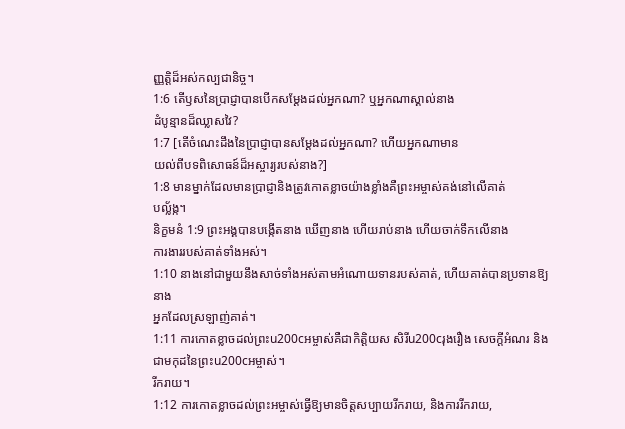ញ្ញត្តិដ៏អស់កល្បជានិច្ច។
1:6 តើឫសនៃប្រាជ្ញាបានបើកសម្ដែងដល់អ្នកណា? ឬអ្នកណាស្គាល់នាង
ដំបូន្មានដ៏ឈ្លាសវៃ?
1:7 [តើចំណេះដឹងនៃប្រាជ្ញាបានសម្ដែងដល់អ្នកណា? ហើយអ្នកណាមាន
យល់ពីបទពិសោធន៍ដ៏អស្ចារ្យរបស់នាង?]
1:8 មានម្នាក់ដែលមានប្រាជ្ញានិងត្រូវកោតខ្លាចយ៉ាងខ្លាំងគឺព្រះអម្ចាស់គង់នៅលើគាត់
បល្ល័ង្ក។
និក្ខមនំ 1:9 ព្រះអង្គបានបង្កើតនាង ឃើញនាង ហើយរាប់នាង ហើយចាក់ទឹកលើនាង
ការងាររបស់គាត់ទាំងអស់។
1:10 នាងនៅជាមួយនឹងសាច់ទាំងអស់តាមអំណោយទានរបស់គាត់, ហើយគាត់បានប្រទានឱ្យនាង
អ្នកដែលស្រឡាញ់គាត់។
1:11 ការកោតខ្លាចដល់ព្រះu200cអម្ចាស់គឺជាកិត្តិយស សិរីu200cរុងរឿង សេចក្តីអំណរ និងជាមកុដនៃព្រះu200cអម្ចាស់។
រីករាយ។
1:12 ការកោតខ្លាចដល់ព្រះអម្ចាស់ធ្វើឱ្យមានចិត្តសប្បាយរីករាយ, និងការរីករាយ,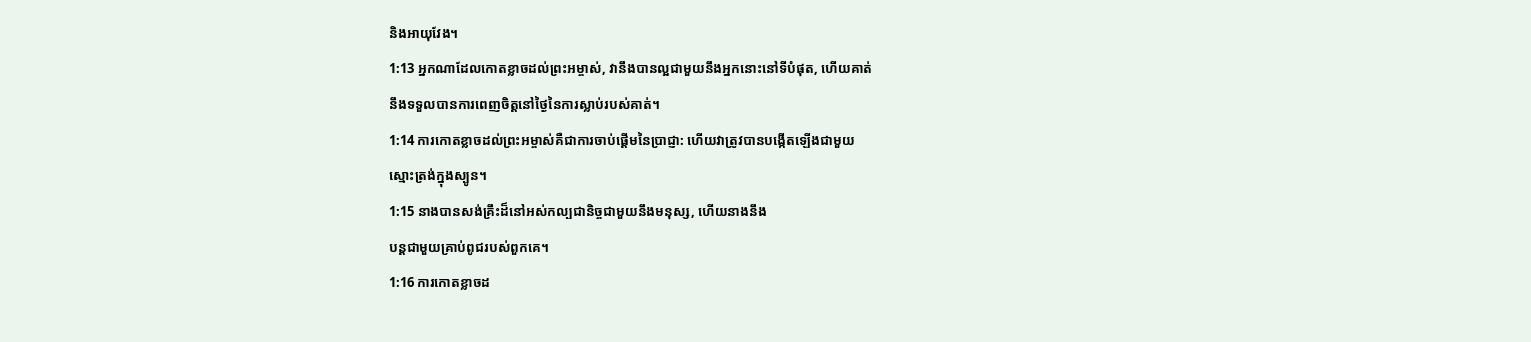និងអាយុវែង។
1:13 អ្នកណាដែលកោតខ្លាចដល់ព្រះអម្ចាស់, វានឹងបានល្អជាមួយនឹងអ្នកនោះនៅទីបំផុត, ហើយគាត់
នឹងទទួលបានការពេញចិត្តនៅថ្ងៃនៃការស្លាប់របស់គាត់។
1:14 ការកោតខ្លាចដល់ព្រះអម្ចាស់គឺជាការចាប់ផ្តើមនៃប្រាជ្ញា: ហើយវាត្រូវបានបង្កើតឡើងជាមួយ
ស្មោះត្រង់ក្នុងស្បូន។
1:15 នាងបានសង់គ្រឹះដ៏នៅអស់កល្បជានិច្ចជាមួយនឹងមនុស្ស, ហើយនាងនឹង
បន្តជាមួយគ្រាប់ពូជរបស់ពួកគេ។
1:16 ការកោតខ្លាចដ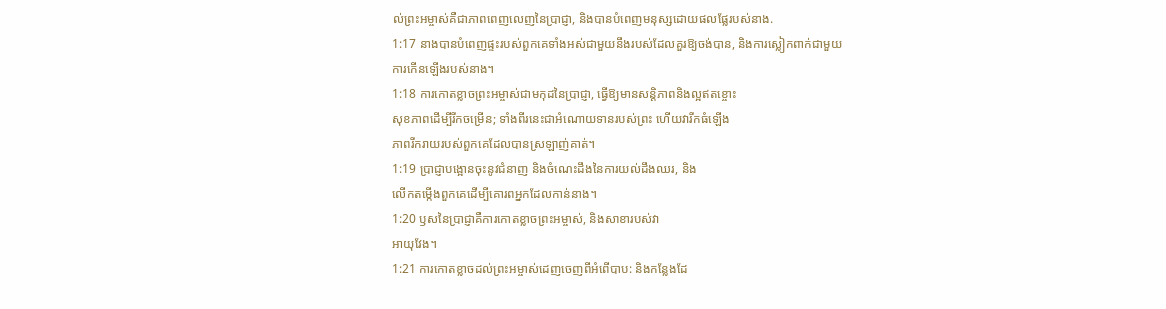ល់ព្រះអម្ចាស់គឺជាភាពពេញលេញនៃប្រាជ្ញា, និងបានបំពេញមនុស្សដោយផលផ្លែរបស់នាង.
1:17 នាងបានបំពេញផ្ទះរបស់ពួកគេទាំងអស់ជាមួយនឹងរបស់ដែលគួរឱ្យចង់បាន, និងការស្លៀកពាក់ជាមួយ
ការកើនឡើងរបស់នាង។
1:18 ការកោតខ្លាចព្រះអម្ចាស់ជាមកុដនៃប្រាជ្ញា, ធ្វើឱ្យមានសន្តិភាពនិងល្អឥតខ្ចោះ
សុខភាពដើម្បីរីកចម្រើន; ទាំងពីរនេះជាអំណោយទានរបស់ព្រះ ហើយវារីកធំឡើង
ភាពរីករាយរបស់ពួកគេដែលបានស្រឡាញ់គាត់។
1:19 ប្រាជ្ញាបង្អោនចុះនូវជំនាញ និងចំណេះដឹងនៃការយល់ដឹងឈរ, និង
លើកតម្កើងពួកគេដើម្បីគោរពអ្នកដែលកាន់នាង។
1:20 ឫសនៃប្រាជ្ញាគឺការកោតខ្លាចព្រះអម្ចាស់, និងសាខារបស់វា
អាយុវែង។
1:21 ការកោតខ្លាចដល់ព្រះអម្ចាស់ដេញចេញពីអំពើបាប: និងកន្លែងដែ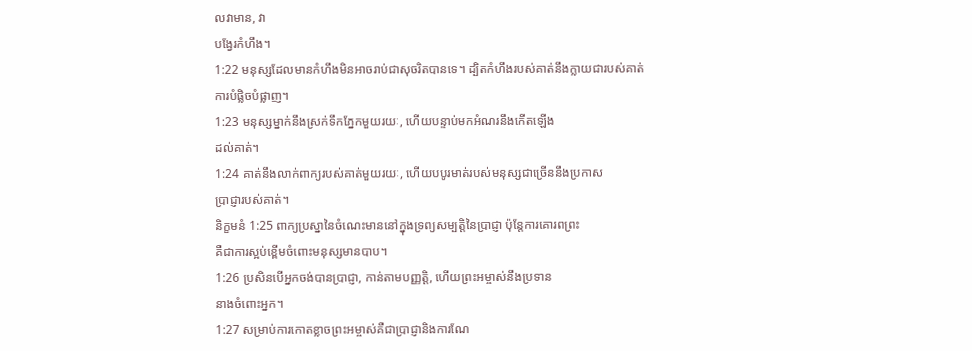លវាមាន, វា
បង្វែរកំហឹង។
1:22 មនុស្សដែលមានកំហឹងមិនអាចរាប់ជាសុចរិតបានទេ។ ដ្បិតកំហឹងរបស់គាត់នឹងក្លាយជារបស់គាត់
ការបំផ្លិចបំផ្លាញ។
1:23 មនុស្សម្នាក់នឹងស្រក់ទឹកភ្នែកមួយរយៈ, ហើយបន្ទាប់មកអំណរនឹងកើតឡើង
ដល់គាត់។
1:24 គាត់នឹងលាក់ពាក្យរបស់គាត់មួយរយៈ, ហើយបបូរមាត់របស់មនុស្សជាច្រើននឹងប្រកាស
ប្រាជ្ញារបស់គាត់។
និក្ខមនំ 1:25 ពាក្យប្រស្នានៃចំណេះមាននៅក្នុងទ្រព្យសម្បត្តិនៃប្រាជ្ញា ប៉ុន្តែការគោរពព្រះ
គឺជាការស្អប់ខ្ពើមចំពោះមនុស្សមានបាប។
1:26 ប្រសិនបើអ្នកចង់បានប្រាជ្ញា, កាន់តាមបញ្ញត្តិ, ហើយព្រះអម្ចាស់នឹងប្រទាន
នាងចំពោះអ្នក។
1:27 សម្រាប់ការកោតខ្លាចព្រះអម្ចាស់គឺជាប្រាជ្ញានិងការណែ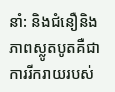នាំ: និងជំនឿនិង
ភាពស្លូតបូតគឺជាការរីករាយរបស់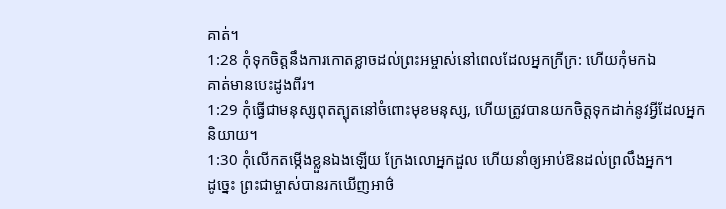គាត់។
1:28 កុំទុកចិត្តនឹងការកោតខ្លាចដល់ព្រះអម្ចាស់នៅពេលដែលអ្នកក្រីក្រ: ហើយកុំមកឯ
គាត់មានបេះដូងពីរ។
1:29 កុំធ្វើជាមនុស្សពុតត្បុតនៅចំពោះមុខមនុស្ស, ហើយត្រូវបានយកចិត្តទុកដាក់នូវអ្វីដែលអ្នក
និយាយ។
1:30 កុំលើកតម្កើងខ្លួនឯងឡើយ ក្រែងលោអ្នកដួល ហើយនាំឲ្យអាប់ឱនដល់ព្រលឹងអ្នក។
ដូច្នេះ ព្រះជាម្ចាស់បានរកឃើញអាថ៌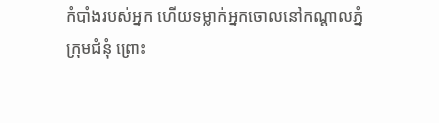កំបាំងរបស់អ្នក ហើយទម្លាក់អ្នកចោលនៅកណ្ដាលភ្នំ
ក្រុមជំនុំ ព្រោះ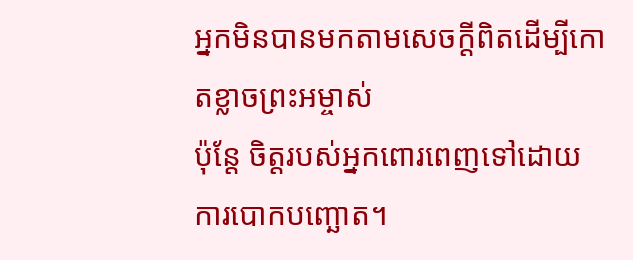អ្នកមិនបានមកតាមសេចក្ដីពិតដើម្បីកោតខ្លាចព្រះអម្ចាស់
ប៉ុន្តែ ចិត្តរបស់អ្នកពោរពេញទៅដោយការបោកបញ្ឆោត។